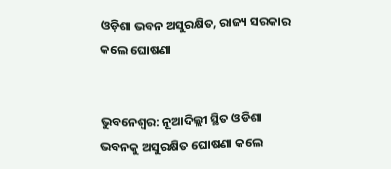ଓଡ଼ିଶା ଭବନ ଅସୁରକ୍ଷିତ, ରାଜ୍ୟ ସରକାର କଲେ ଘୋଷଣା


ଭୁବନେଶ୍ବର: ନୂଆଦିଲ୍ଲୀ ସ୍ଥିତ ଓଡିଶା ଭବନକୁ ଅସୁରକ୍ଷିତ ଘୋଷଣା କଲେ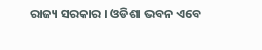ରାଜ୍ୟ ସରକାର । ଓଡିଶା ଭବନ ଏବେ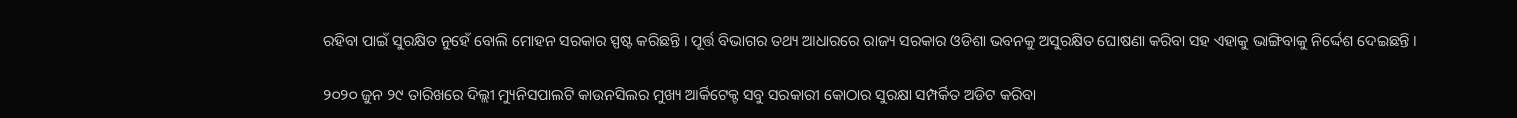ରହିବା ପାଇଁ ସୁରକ୍ଷିତ ନୁହେଁ ବୋଲି ମୋହନ ସରକାର ସ୍ପଷ୍ଟ କରିଛନ୍ତି । ପୂର୍ତ୍ତ ବିଭାଗର ତଥ୍ୟ ଆଧାରରେ ରାଜ୍ୟ ସରକାର ଓଡିଶା ଭବନକୁ ଅସୁରକ୍ଷିତ ଘୋଷଣା କରିବା ସହ ଏହାକୁ ଭାଙ୍ଗିବାକୁ ନିର୍ଦ୍ଦେଶ ଦେଇଛନ୍ତି ।

୨୦୨୦ ଜୁନ ୨୯ ତାରିଖରେ ଦିଲ୍ଲୀ ମ୍ୟୁନିସପାଲଟି କାଉନସିଲର ମୁଖ୍ୟ ଆର୍କିଟେକ୍ଟ ସବୁ ସରକାରୀ କୋଠାର ସୁରକ୍ଷା ସମ୍ପର୍କିତ ଅଡିଟ କରିବା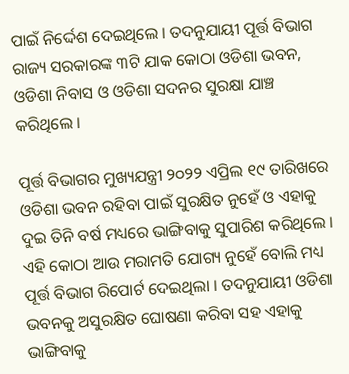ପାଇଁ ନିର୍ଦ୍ଦେଶ ଦେଇଥିଲେ । ତଦନୁଯାୟୀ ପୂର୍ତ୍ତ ବିଭାଗ ରାଜ୍ୟ ସରକାରଙ୍କ ୩ଟି ଯାକ କୋଠା ଓଡିଶା ଭବନ, ଓଡିଶା ନିବାସ ଓ ଓଡିଶା ସଦନର ସୁରକ୍ଷା ଯାଞ୍ଚ କରିଥିଲେ ।

ପୂର୍ତ୍ତ ବିଭାଗର ମୁଖ୍ୟଯନ୍ତ୍ରୀ ୨୦୨୨ ଏପ୍ରିଲ ୧୯ ତାରିଖରେ ଓଡିଶା ଭବନ ରହିବା ପାଇଁ ସୁରକ୍ଷିତ ନୁହେଁ ଓ ଏହାକୁ ଦୁଇ ତିନି ବର୍ଷ ମଧ୍ୟରେ ଭାଙ୍ଗିବାକୁ ସୁପାରିଶ କରିଥିଲେ । ଏହି କୋଠା ଆଉ ମରାମତି ଯୋଗ୍ୟ ନୁହେଁ ବୋଲି ମଧ୍ୟ ପୂର୍ତ୍ତ ବିଭାଗ ରିପୋର୍ଟ ଦେଇଥିଲା । ତଦନୁଯାୟୀ ଓଡିଶା ଭବନକୁ ଅସୁରକ୍ଷିତ ଘୋଷଣା କରିବା ସହ ଏହାକୁ ଭାଙ୍ଗିବାକୁ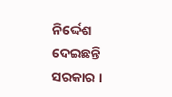ନିର୍ଦ୍ଦେଶ ଦେଇଛନ୍ତି ସରକାର ।